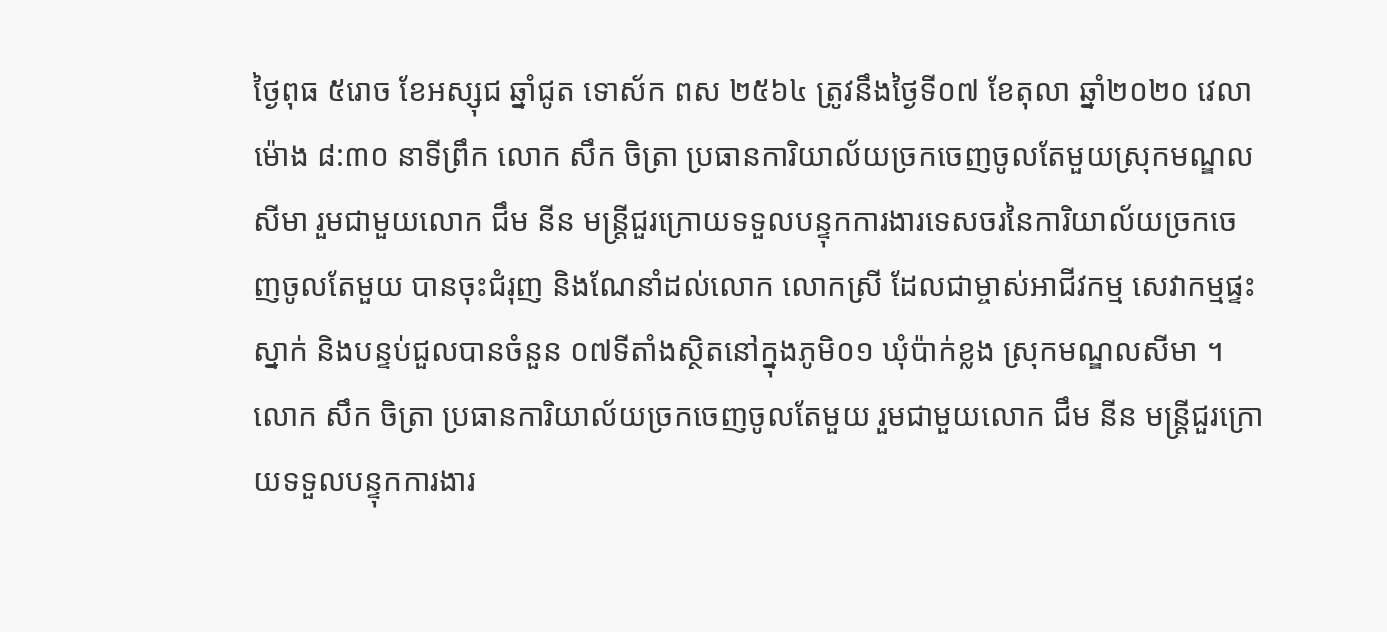ថ្ងៃពុធ ៥រោច ខែអស្សុជ ឆ្នាំជូត ទោស័ក ពស ២៥៦៤ ត្រូវនឹងថ្ងៃទី០៧ ខែតុលា ឆ្នាំ២០២០ វេលាម៉ោង ៨:៣០ នាទីព្រឹក លោក សឹក ចិត្រា ប្រធានការិយាល័យច្រកចេញចូលតែមួយស្រុកមណ្ឌលសីមា រួមជាមួយលោក ជឹម នីន មន្ត្រីជួរក្រោយទទួលបន្ទុកការងារទេសចរនៃការិយាល័យច្រកចេញចូលតែមួយ បានចុះជំរុញ និងណែនាំដល់លោក លោកស្រី ដែលជាម្ចាស់អាជីវកម្ម សេវាកម្មផ្ទះស្នាក់ និងបន្ទប់ជួលបានចំនួន ០៧ទីតាំងស្ថិតនៅក្នុងភូមិ០១ ឃុំប៉ាក់ខ្លង ស្រុកមណ្ឌលសីមា ។
លោក សឹក ចិត្រា ប្រធានការិយាល័យច្រកចេញចូលតែមួយ រួមជាមួយលោក ជឹម នីន មន្ត្រីជួរក្រោយទទួលបន្ទុកការងារ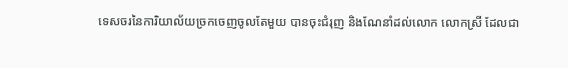ទេសចរនៃការិយាល័យច្រកចេញចូលតែមួយ បានចុះជំរុញ និងណែនាំដល់លោក លោកស្រី ដែលជា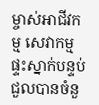ម្ចាស់អាជីវកម្ម សេវាកម្មផ្ទះស្នាក់បន្ទប់ជួលបានចំនួ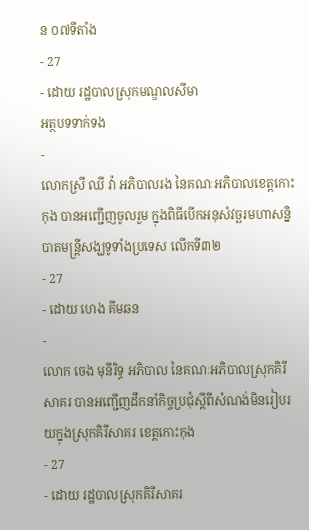ន ០៧ទីតាំង
- 27
- ដោយ រដ្ឋបាលស្រុកមណ្ឌលសីមា
អត្ថបទទាក់ទង
-
លោកស្រី ឈី វ៉ា អភិបាលរង នៃគណៈអភិបាលខេត្តកោះកុង បានអញ្ជើញចូលរួម ក្នុងពិធីបើកអនុសំវច្ឆរមហាសន្និបាតមន្ត្រីសង្ឃទូទាំងប្រទេស លើកទី៣២
- 27
- ដោយ ហេង គីមឆន
-
លោក ចេង មុនីរិទ្ធ អភិបាល នៃគណៈអភិបាលស្រុកគិរីសាគរ បានអញ្ជើញដឹកនាំកិច្ចប្រជុំស្ដីពីសំណង់មិនរៀបរយក្នុងស្រុកគិរីសាគរ ខេត្តកោះកុង
- 27
- ដោយ រដ្ឋបាលស្រុកគិរីសាគរ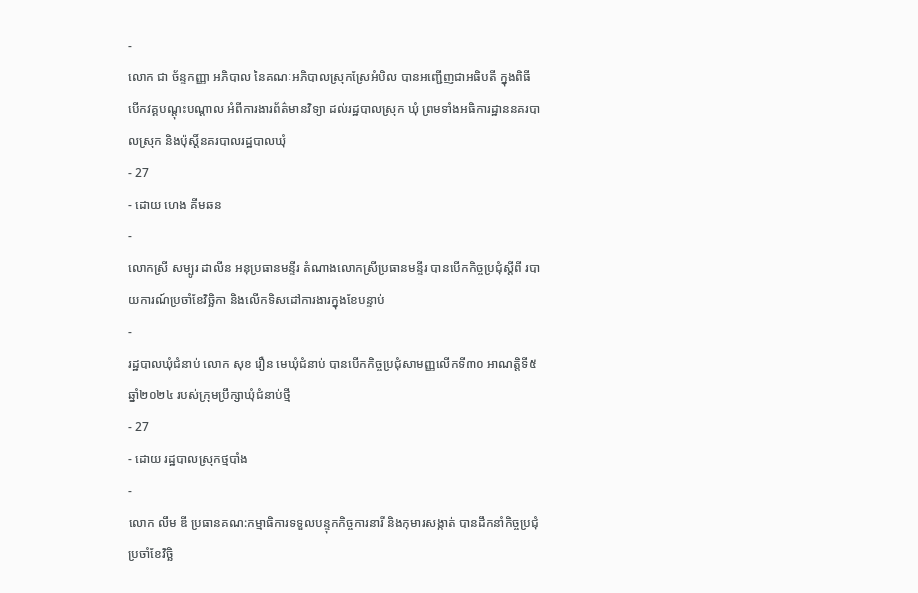-
លោក ជា ច័ន្ទកញ្ញា អភិបាល នៃគណៈអភិបាលស្រុកស្រែអំបិល បានអញ្ជើញជាអធិបតី ក្នុងពិធីបើកវគ្គបណ្តុះបណ្តាល អំពីការងារព័ត៌មានវិទ្យា ដល់រដ្ឋបាលស្រុក ឃុំ ព្រមទាំងអធិការដ្ឋាននគរបាលស្រុក និងប៉ុស្តិ៍នគរបាលរដ្ឋបាលឃុំ
- 27
- ដោយ ហេង គីមឆន
-
លោកស្រី សម្បូរ ដាលីន អនុប្រធានមន្ទីរ តំណាងលោកស្រីប្រធានមន្ទីរ បានបេីកកិច្ចប្រជុំស្ដីពី របាយការណ៍ប្រចាំខែវិច្ឆិកា និងលេីកទិសដៅការងារក្នុងខែបន្ទាប់
-
រដ្ឋបាលឃុំជំនាប់ លោក សុខ រឿន មេឃុំជំនាប់ បានបើកកិច្ចប្រជុំសាមញ្ញលើកទី៣០ អាណត្តិទី៥ ឆ្នាំ២០២៤ របស់ក្រុមប្រឹក្សាឃុំជំនាប់ថ្មី
- 27
- ដោយ រដ្ឋបាលស្រុកថ្មបាំង
-
លោក លឹម ឌី ប្រធានគណ:កម្មាធិការទទួលបន្ទុកកិច្ចការនារី និងកុមារសង្កាត់ បានដឹកនាំកិច្ចប្រជុំប្រចាំខែវិច្ឆិ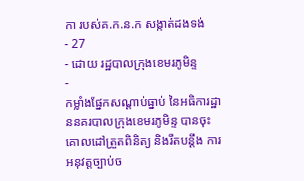កា របស់គ.ក.ន.ក សង្កាត់ដងទង់
- 27
- ដោយ រដ្ឋបាលក្រុងខេមរភូមិន្ទ
-
កម្លាំងផ្នែកសណ្តាប់ធ្នាប់ នៃអធិការដ្ឋាននគរបាលក្រុងខេមរភូមិន្ទ បានចុះគោលដៅត្រួតពិនិត្យ និងរឹតបន្តឹង ការអនុវត្តច្បាប់ច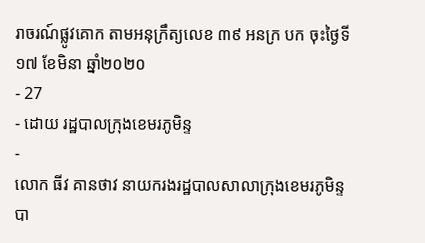រាចរណ៍ផ្លូវគោក តាមអនុក្រឹត្យលេខ ៣៩ អនក្រ បក ចុះថ្ងៃទី ១៧ ខែមិនា ឆ្នាំ២០២០
- 27
- ដោយ រដ្ឋបាលក្រុងខេមរភូមិន្ទ
-
លោក ធីវ គានថាវ នាយករងរដ្ឋបាលសាលាក្រុងខេមរភូមិន្ទ បា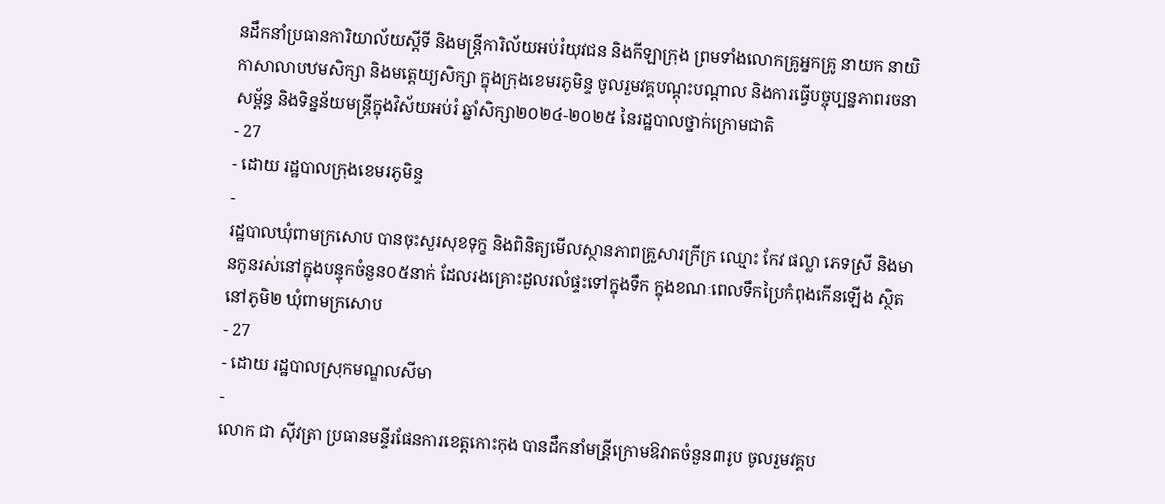នដឹកនាំប្រធានការិយាល័យស្ដីទី និងមន្ត្រីការិល័យអប់រំយុវជន និងកីឡាក្រុង ព្រមទាំងលោកគ្រូអ្នកគ្រូ នាយក នាយិកាសាលាបឋមសិក្សា និងមត្តេយ្យសិក្សា ក្នុងក្រុងខេមរភូមិន្ទ ចូលរួមវគ្គបណ្ដុះបណ្ដាល និងការធ្វើបច្ចុប្បន្នភាពរចនាសម្ព័ន្ធ និងទិន្នន័យមន្ត្រីក្នុងវិស័យអប់រំ ឆ្នាំសិក្សា២០២៤-២០២៥ នៃរដ្ឋបាលថ្នាក់ក្រោមជាតិ
- 27
- ដោយ រដ្ឋបាលក្រុងខេមរភូមិន្ទ
-
រដ្ឋបាលឃុំពាមក្រសោប បានចុះសួរសុខទុក្ខ និងពិនិត្យមើលស្ថានភាពគ្រួសារក្រីក្រ ឈ្មោះ កែវ ផល្លា ភេទស្រី និងមានកូនរស់នៅក្នុងបន្ទុកចំនួន០៥នាក់ ដែលរងគ្រោះដួលរលំផ្ទះទៅក្នុងទឹក ក្នុងខណៈពេលទឹកប្រៃកំពុងកើនឡើង ស្ថិតនៅភូមិ២ ឃុំពាមក្រសោប
- 27
- ដោយ រដ្ឋបាលស្រុកមណ្ឌលសីមា
-
លោក ជា សុីវត្រា ប្រធានមន្ទីរផែនការខេត្តកោះកុង បានដឹកនាំមន្រី្តក្រោមឱវាតចំនួន៣រូប ចូលរួមវគ្គប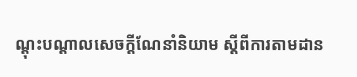ណ្តុះបណ្តាលសេចក្តីណែនាំនិយាម ស្តីពីការតាមដាន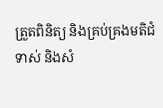ត្រួតពិនិត្យ និងគ្រប់គ្រងមតិជំទាស់ និងសំ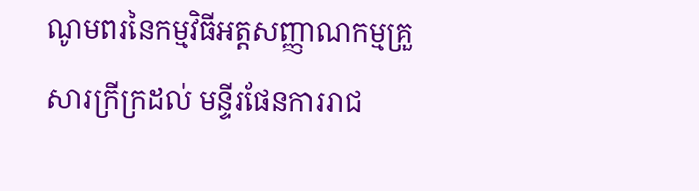ណូមពរនៃកម្មវិធីអត្តសញ្ញាណកម្មគ្រួសារក្រីក្រដល់ មន្ទីរផែនការរាជ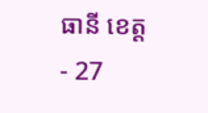ធានី ខេត្ត
- 27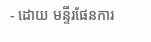- ដោយ មន្ទីរផែនការ